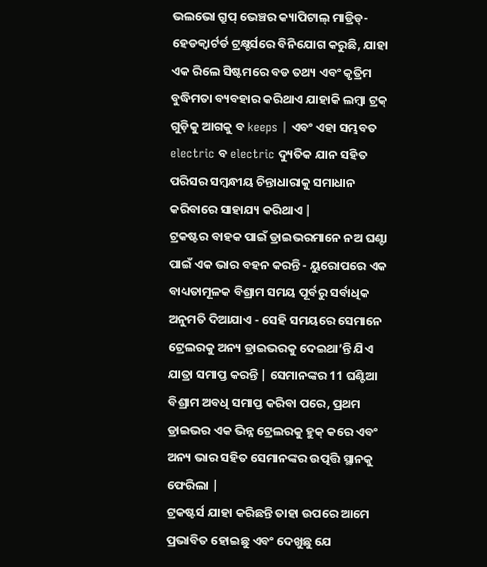ଭଲଭୋ ଗ୍ରୁପ୍ ଭେଞ୍ଚର କ୍ୟାପିଟାଲ୍ ମାଡ୍ରିଡ୍-ହେଡକ୍ୱାର୍ଟର୍ଡ ଟ୍ରକ୍ଷ୍ଟର୍ସରେ ବିନିଯୋଗ କରୁଛି, ଯାହା ଏକ ରିଲେ ସିଷ୍ଟମରେ ବଡ ତଥ୍ୟ ଏବଂ କୃତ୍ରିମ ବୁଦ୍ଧିମତା ବ୍ୟବହାର କରିଥାଏ ଯାହାକି ଲମ୍ୱା ଟ୍ରକ୍ ଗୁଡ଼ିକୁ ଆଗକୁ ବ keeps | ଏବଂ ଏହା ସମ୍ଭବତ electric ବ electric ଦ୍ୟୁତିକ ଯାନ ସହିତ ପରିସର ସମ୍ବନ୍ଧୀୟ ଚିନ୍ତାଧାରାକୁ ସମାଧାନ କରିବାରେ ସାହାଯ୍ୟ କରିଥାଏ |
ଟ୍ରକଷ୍ଟର ବାହକ ପାଇଁ ଡ୍ରାଇଭରମାନେ ନଅ ଘଣ୍ଟା ପାଇଁ ଏକ ଭାର ବହନ କରନ୍ତି - ୟୁରୋପରେ ଏକ ବାଧ୍ୟତାମୂଳକ ବିଶ୍ରାମ ସମୟ ପୂର୍ବରୁ ସର୍ବାଧିକ ଅନୁମତି ଦିଆଯାଏ - ସେହି ସମୟରେ ସେମାନେ ଟ୍ରେଲରକୁ ଅନ୍ୟ ଡ୍ରାଇଭରକୁ ଦେଇଥା’ନ୍ତି ଯିଏ ଯାତ୍ରା ସମାପ୍ତ କରନ୍ତି | ସେମାନଙ୍କର 11 ଘଣ୍ଟିଆ ବିଶ୍ରାମ ଅବଧି ସମାପ୍ତ କରିବା ପରେ, ପ୍ରଥମ ଡ୍ରାଇଭର ଏକ ଭିନ୍ନ ଟ୍ରେଲରକୁ ହୁକ୍ କରେ ଏବଂ ଅନ୍ୟ ଭାର ସହିତ ସେମାନଙ୍କର ଉତ୍ପତ୍ତି ସ୍ଥାନକୁ ଫେରିଲା |
ଟ୍ରକଷ୍ଟର୍ସ ଯାହା କରିଛନ୍ତି ତାହା ଉପରେ ଆମେ ପ୍ରଭାବିତ ହୋଇଛୁ ଏବଂ ଦେଖୁଛୁ ଯେ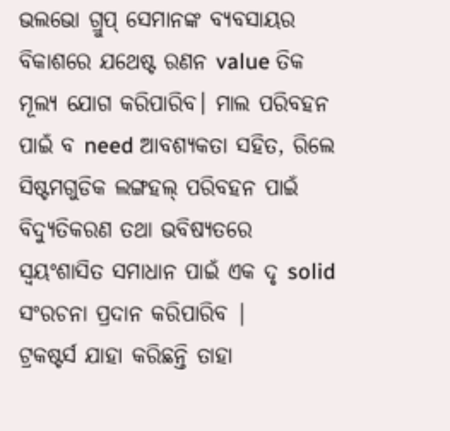ଭଲଭୋ ଗ୍ରୁପ୍ ସେମାନଙ୍କ ବ୍ୟବସାୟର ବିକାଶରେ ଯଥେଷ୍ଟ ରଣନ value ତିକ ମୂଲ୍ୟ ଯୋଗ କରିପାରିବ। ମାଲ ପରିବହନ ପାଇଁ ବ need ଆବଶ୍ୟକତା ସହିତ, ରିଲେ ସିଷ୍ଟମଗୁଡିକ ଲଙ୍ଗହଲ୍ ପରିବହନ ପାଇଁ ବିଦ୍ୟୁତିକରଣ ତଥା ଭବିଷ୍ୟତରେ ସ୍ୱୟଂଶାସିତ ସମାଧାନ ପାଇଁ ଏକ ଦୃ solid ସଂରଚନା ପ୍ରଦାନ କରିପାରିବ |
ଟ୍ରକଷ୍ଟର୍ସ ଯାହା କରିଛନ୍ତି ତାହା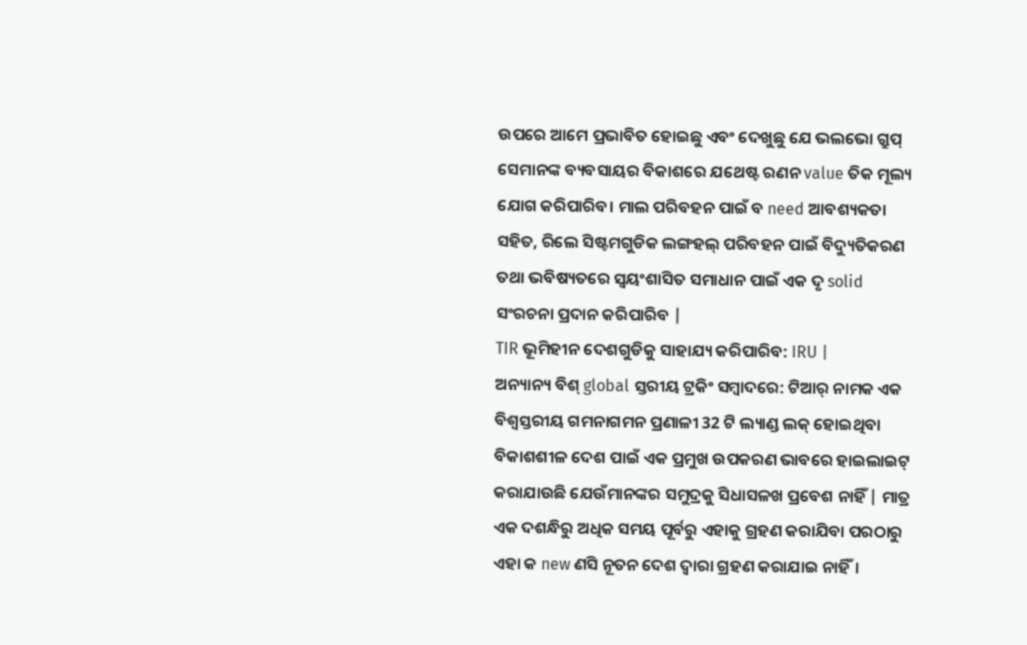ଉପରେ ଆମେ ପ୍ରଭାବିତ ହୋଇଛୁ ଏବଂ ଦେଖୁଛୁ ଯେ ଭଲଭୋ ଗ୍ରୁପ୍ ସେମାନଙ୍କ ବ୍ୟବସାୟର ବିକାଶରେ ଯଥେଷ୍ଟ ରଣନ value ତିକ ମୂଲ୍ୟ ଯୋଗ କରିପାରିବ। ମାଲ ପରିବହନ ପାଇଁ ବ need ଆବଶ୍ୟକତା ସହିତ, ରିଲେ ସିଷ୍ଟମଗୁଡିକ ଲଙ୍ଗହଲ୍ ପରିବହନ ପାଇଁ ବିଦ୍ୟୁତିକରଣ ତଥା ଭବିଷ୍ୟତରେ ସ୍ୱୟଂଶାସିତ ସମାଧାନ ପାଇଁ ଏକ ଦୃ solid ସଂରଚନା ପ୍ରଦାନ କରିପାରିବ |
TIR ଭୂମିହୀନ ଦେଶଗୁଡିକୁ ସାହାଯ୍ୟ କରିପାରିବ: IRU |
ଅନ୍ୟାନ୍ୟ ବିଶ୍ global ସ୍ତରୀୟ ଟ୍ରକିଂ ସମ୍ବାଦରେ: ଟିଆର୍ ନାମକ ଏକ ବିଶ୍ୱସ୍ତରୀୟ ଗମନାଗମନ ପ୍ରଣାଳୀ 32 ଟି ଲ୍ୟାଣ୍ଡ ଲକ୍ ହୋଇଥିବା ବିକାଶଶୀଳ ଦେଶ ପାଇଁ ଏକ ପ୍ରମୁଖ ଉପକରଣ ଭାବରେ ହାଇଲାଇଟ୍ କରାଯାଉଛି ଯେଉଁମାନଙ୍କର ସମୁଦ୍ରକୁ ସିଧାସଳଖ ପ୍ରବେଶ ନାହିଁ | ମାତ୍ର ଏକ ଦଶନ୍ଧିରୁ ଅଧିକ ସମୟ ପୂର୍ବରୁ ଏହାକୁ ଗ୍ରହଣ କରାଯିବା ପରଠାରୁ ଏହା କ new ଣସି ନୂତନ ଦେଶ ଦ୍ୱାରା ଗ୍ରହଣ କରାଯାଇ ନାହିଁ।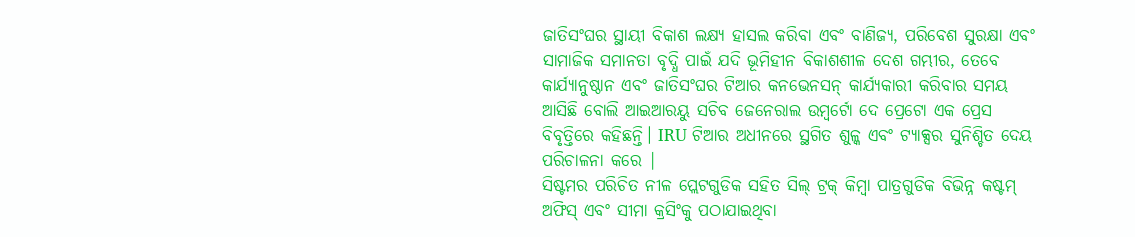ଜାତିସଂଘର ସ୍ଥାୟୀ ବିକାଶ ଲକ୍ଷ୍ୟ ହାସଲ କରିବା ଏବଂ ବାଣିଜ୍ୟ, ପରିବେଶ ସୁରକ୍ଷା ଏବଂ ସାମାଜିକ ସମାନତା ବୃଦ୍ଧି ପାଇଁ ଯଦି ଭୂମିହୀନ ବିକାଶଶୀଳ ଦେଶ ଗମ୍ଭୀର, ତେବେ କାର୍ଯ୍ୟାନୁଷ୍ଠାନ ଏବଂ ଜାତିସଂଘର ଟିଆର କନଭେନସନ୍ କାର୍ଯ୍ୟକାରୀ କରିବାର ସମୟ ଆସିଛି ବୋଲି ଆଇଆରୟୁ ସଚିବ ଜେନେରାଲ ଉମ୍ବର୍ଟୋ ଦେ ପ୍ରେଟୋ ଏକ ପ୍ରେସ ବିବୃତ୍ତିରେ କହିଛନ୍ତି। IRU ଟିଆର ଅଧୀନରେ ସ୍ଥଗିତ ଶୁଳ୍କ ଏବଂ ଟ୍ୟାକ୍ସର ସୁନିଶ୍ଚିତ ଦେୟ ପରିଚାଳନା କରେ |
ସିଷ୍ଟମର ପରିଚିତ ନୀଳ ପ୍ଲେଟଗୁଡିକ ସହିତ ସିଲ୍ ଟ୍ରକ୍ କିମ୍ବା ପାତ୍ରଗୁଡିକ ବିଭିନ୍ନ କଷ୍ଟମ୍ ଅଫିସ୍ ଏବଂ ସୀମା କ୍ରସିଂକୁ ପଠାଯାଇଥିବା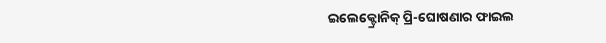ଇଲେକ୍ଟ୍ରୋନିକ୍ ପ୍ରି-ଘୋଷଣାର ଫାଇଲ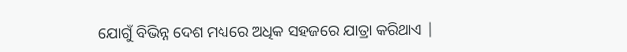ଯୋଗୁଁ ବିଭିନ୍ନ ଦେଶ ମଧ୍ୟରେ ଅଧିକ ସହଜରେ ଯାତ୍ରା କରିଥାଏ |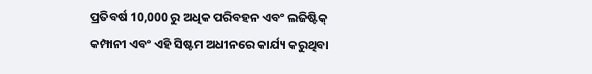ପ୍ରତିବର୍ଷ 10,000 ରୁ ଅଧିକ ପରିବହନ ଏବଂ ଲଜିଷ୍ଟିକ୍ କମ୍ପାନୀ ଏବଂ ଏହି ସିଷ୍ଟମ ଅଧୀନରେ କାର୍ଯ୍ୟ କରୁଥିବା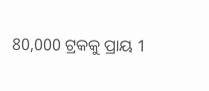80,000 ଟ୍ରକକୁ ପ୍ରାୟ 1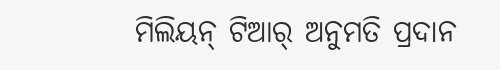ମିଲିୟନ୍ ଟିଆର୍ ଅନୁମତି ପ୍ରଦାନ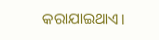କରାଯାଇଥାଏ।